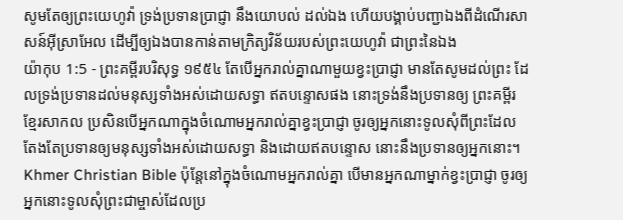សូមតែឲ្យព្រះយេហូវ៉ា ទ្រង់ប្រទានប្រាជ្ញា នឹងយោបល់ ដល់ឯង ហើយបង្គាប់បញ្ជាឯងពីដំណើរសាសន៍អ៊ីស្រាអែល ដើម្បីឲ្យឯងបានកាន់តាមក្រិត្យវិន័យរបស់ព្រះយេហូវ៉ា ជាព្រះនៃឯង
យ៉ាកុប 1:5 - ព្រះគម្ពីរបរិសុទ្ធ ១៩៥៤ តែបើអ្នករាល់គ្នាណាមួយខ្វះប្រាជ្ញា មានតែសូមដល់ព្រះ ដែលទ្រង់ប្រទានដល់មនុស្សទាំងអស់ដោយសទ្ធា ឥតបន្ទោសផង នោះទ្រង់នឹងប្រទានឲ្យ ព្រះគម្ពីរខ្មែរសាកល ប្រសិនបើអ្នកណាក្នុងចំណោមអ្នករាល់គ្នាខ្វះប្រាជ្ញា ចូរឲ្យអ្នកនោះទូលសុំពីព្រះដែលតែងតែប្រទានឲ្យមនុស្សទាំងអស់ដោយសទ្ធា និងដោយឥតបន្ទោស នោះនឹងប្រទានឲ្យអ្នកនោះ។ Khmer Christian Bible ប៉ុន្ដែនៅក្នុងចំណោមអ្នករាល់គ្នា បើមានអ្នកណាម្នាក់ខ្វះប្រាជ្ញា ចូរឲ្យអ្នកនោះទូលសុំព្រះជាម្ចាស់ដែលប្រ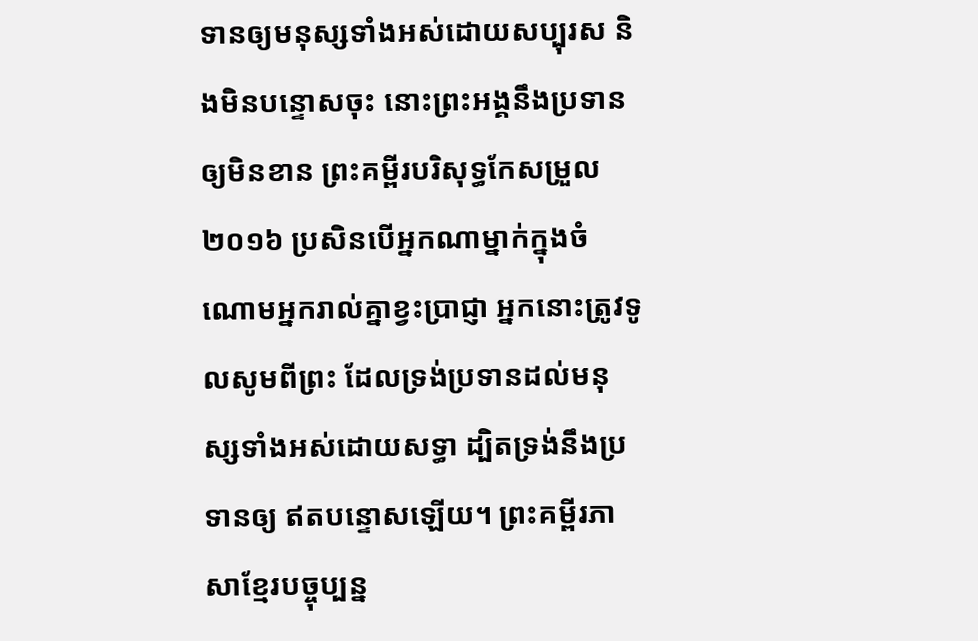ទានឲ្យមនុស្សទាំងអស់ដោយសប្បុរស និងមិនបន្ទោសចុះ នោះព្រះអង្គនឹងប្រទានឲ្យមិនខាន ព្រះគម្ពីរបរិសុទ្ធកែសម្រួល ២០១៦ ប្រសិនបើអ្នកណាម្នាក់ក្នុងចំណោមអ្នករាល់គ្នាខ្វះប្រាជ្ញា អ្នកនោះត្រូវទូលសូមពីព្រះ ដែលទ្រង់ប្រទានដល់មនុស្សទាំងអស់ដោយសទ្ធា ដ្បិតទ្រង់នឹងប្រទានឲ្យ ឥតបន្ទោសឡើយ។ ព្រះគម្ពីរភាសាខ្មែរបច្ចុប្បន្ន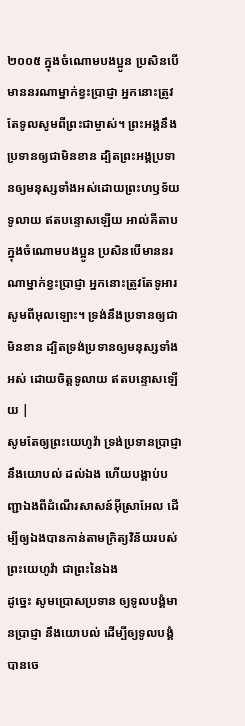២០០៥ ក្នុងចំណោមបងប្អូន ប្រសិនបើមាននរណាម្នាក់ខ្វះប្រាជ្ញា អ្នកនោះត្រូវតែទូលសូមពីព្រះជាម្ចាស់។ ព្រះអង្គនឹងប្រទានឲ្យជាមិនខាន ដ្បិតព្រះអង្គប្រទានឲ្យមនុស្សទាំងអស់ដោយព្រះហឫទ័យទូលាយ ឥតបន្ទោសឡើយ អាល់គីតាប ក្នុងចំណោមបងប្អូន ប្រសិនបើមាននរណាម្នាក់ខ្វះប្រាជ្ញា អ្នកនោះត្រូវតែទូអារសូមពីអុលឡោះ។ ទ្រង់នឹងប្រទានឲ្យជាមិនខាន ដ្បិតទ្រង់ប្រទានឲ្យមនុស្សទាំងអស់ ដោយចិត្តទូលាយ ឥតបន្ទោសឡើយ |
សូមតែឲ្យព្រះយេហូវ៉ា ទ្រង់ប្រទានប្រាជ្ញា នឹងយោបល់ ដល់ឯង ហើយបង្គាប់បញ្ជាឯងពីដំណើរសាសន៍អ៊ីស្រាអែល ដើម្បីឲ្យឯងបានកាន់តាមក្រិត្យវិន័យរបស់ព្រះយេហូវ៉ា ជាព្រះនៃឯង
ដូច្នេះ សូមប្រោសប្រទាន ឲ្យទូលបង្គំមានប្រាជ្ញា នឹងយោបល់ ដើម្បីឲ្យទូលបង្គំបានចេ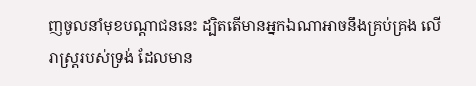ញចូលនាំមុខបណ្តាជននេះ ដ្បិតតើមានអ្នកឯណាអាចនឹងគ្រប់គ្រង លើរាស្ត្ររបស់ទ្រង់ ដែលមាន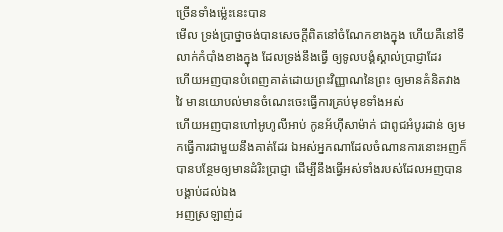ច្រើនទាំងម៉្លេះនេះបាន
មើល ទ្រង់ប្រាថ្នាចង់បានសេចក្ដីពិតនៅចំណែកខាងក្នុង ហើយគឺនៅទីលាក់កំបាំងខាងក្នុង ដែលទ្រង់នឹងធ្វើ ឲ្យទូលបង្គំស្គាល់ប្រាជ្ញាដែរ
ហើយអញបានបំពេញគាត់ដោយព្រះវិញ្ញាណនៃព្រះ ឲ្យមានគំនិតវាងវៃ មានយោបល់មានចំណេះចេះធ្វើការគ្រប់មុខទាំងអស់
ហើយអញបានហៅអូហូលីអាប់ កូនអ័ហ៊ីសាម៉ាក់ ជាពូជអំបូរដាន់ ឲ្យមកធ្វើការជាមួយនឹងគាត់ដែរ ឯអស់អ្នកណាដែលចំណានការនោះអញក៏បានបន្ថែមឲ្យមានដំរិះប្រាជ្ញា ដើម្បីនឹងធ្វើអស់ទាំងរបស់ដែលអញបានបង្គាប់ដល់ឯង
អញស្រឡាញ់ដ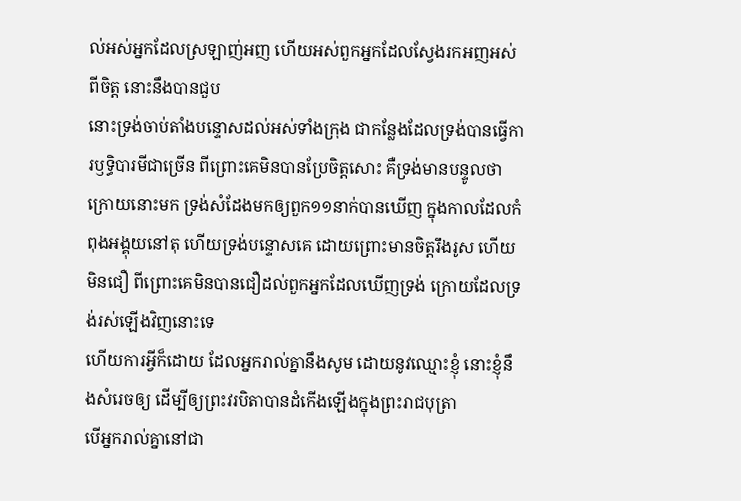ល់អស់អ្នកដែលស្រឡាញ់អញ ហើយអស់ពួកអ្នកដែលស្វែងរកអញអស់ពីចិត្ត នោះនឹងបានជួប
នោះទ្រង់ចាប់តាំងបន្ទោសដល់អស់ទាំងក្រុង ជាកន្លែងដែលទ្រង់បានធ្វើការឫទ្ធិបារមីជាច្រើន ពីព្រោះគេមិនបានប្រែចិត្តសោះ គឺទ្រង់មានបន្ទូលថា
ក្រោយនោះមក ទ្រង់សំដែងមកឲ្យពួក១១នាក់បានឃើញ ក្នុងកាលដែលកំពុងអង្គុយនៅតុ ហើយទ្រង់បន្ទោសគេ ដោយព្រោះមានចិត្តរឹងរូស ហើយមិនជឿ ពីព្រោះគេមិនបានជឿដល់ពួកអ្នកដែលឃើញទ្រង់ ក្រោយដែលទ្រង់រស់ឡើងវិញនោះទេ
ហើយការអ្វីក៏ដោយ ដែលអ្នករាល់គ្នានឹងសូម ដោយនូវឈ្មោះខ្ញុំ នោះខ្ញុំនឹងសំរេចឲ្យ ដើម្បីឲ្យព្រះវរបិតាបានដំកើងឡើងក្នុងព្រះរាជបុត្រា
បើអ្នករាល់គ្នានៅជា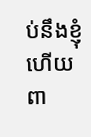ប់នឹងខ្ញុំ ហើយពា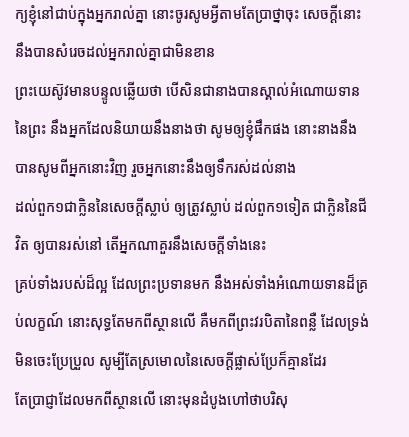ក្យខ្ញុំនៅជាប់ក្នុងអ្នករាល់គ្នា នោះចូរសូមអ្វីតាមតែប្រាថ្នាចុះ សេចក្ដីនោះនឹងបានសំរេចដល់អ្នករាល់គ្នាជាមិនខាន
ព្រះយេស៊ូវមានបន្ទូលឆ្លើយថា បើសិនជានាងបានស្គាល់អំណោយទាននៃព្រះ នឹងអ្នកដែលនិយាយនឹងនាងថា សូមឲ្យខ្ញុំផឹកផង នោះនាងនឹងបានសូមពីអ្នកនោះវិញ រួចអ្នកនោះនឹងឲ្យទឹករស់ដល់នាង
ដល់ពួក១ជាក្លិននៃសេចក្ដីស្លាប់ ឲ្យត្រូវស្លាប់ ដល់ពួក១ទៀត ជាក្លិននៃជីវិត ឲ្យបានរស់នៅ តើអ្នកណាគួរនឹងសេចក្ដីទាំងនេះ
គ្រប់ទាំងរបស់ដ៏ល្អ ដែលព្រះប្រទានមក នឹងអស់ទាំងអំណោយទានដ៏គ្រប់លក្ខណ៍ នោះសុទ្ធតែមកពីស្ថានលើ គឺមកពីព្រះវរបិតានៃពន្លឺ ដែលទ្រង់មិនចេះប្រែប្រួល សូម្បីតែស្រមោលនៃសេចក្ដីផ្លាស់ប្រែក៏គ្មានដែរ
តែប្រាជ្ញាដែលមកពីស្ថានលើ នោះមុនដំបូងហៅថាបរិសុ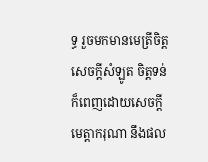ទ្ធ រួចមកមានមេត្រីចិត្ត សេចក្ដីសំឡូត ចិត្តទន់ ក៏ពេញដោយសេចក្ដីមេត្តាករុណា នឹងផល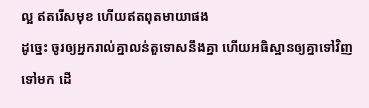ល្អ ឥតរើសមុខ ហើយឥតពុតមាយាផង
ដូច្នេះ ចូរឲ្យអ្នករាល់គ្នាលន់តួទោសនឹងគ្នា ហើយអធិស្ឋានឲ្យគ្នាទៅវិញទៅមក ដើ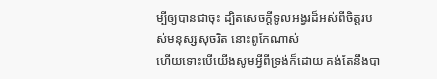ម្បីឲ្យបានជាចុះ ដ្បិតសេចក្ដីទូលអង្វរដ៏អស់ពីចិត្តរបស់មនុស្សសុចរិត នោះពូកែណាស់
ហើយទោះបើយើងសូមអ្វីពីទ្រង់ក៏ដោយ គង់តែនឹងបា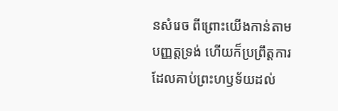នសំរេច ពីព្រោះយើងកាន់តាមបញ្ញត្តទ្រង់ ហើយក៏ប្រព្រឹត្តការដែលគាប់ព្រះហឫទ័យដល់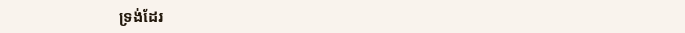ទ្រង់ដែរ